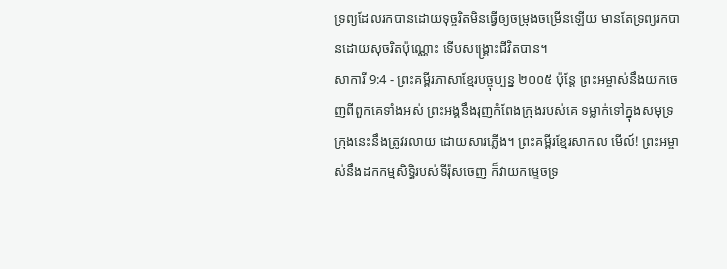ទ្រព្យដែលរកបានដោយទុច្ចរិតមិនធ្វើឲ្យចម្រុងចម្រើនឡើយ មានតែទ្រព្យរកបានដោយសុចរិតប៉ុណ្ណោះ ទើបសង្គ្រោះជីវិតបាន។
សាការី 9:4 - ព្រះគម្ពីរភាសាខ្មែរបច្ចុប្បន្ន ២០០៥ ប៉ុន្តែ ព្រះអម្ចាស់នឹងយកចេញពីពួកគេទាំងអស់ ព្រះអង្គនឹងរុញកំពែងក្រុងរបស់គេ ទម្លាក់ទៅក្នុងសមុទ្រ ក្រុងនេះនឹងត្រូវរលាយ ដោយសារភ្លើង។ ព្រះគម្ពីរខ្មែរសាកល មើល៍! ព្រះអម្ចាស់នឹងដកកម្មសិទ្ធិរបស់ទីរ៉ុសចេញ ក៏វាយកម្ទេចទ្រ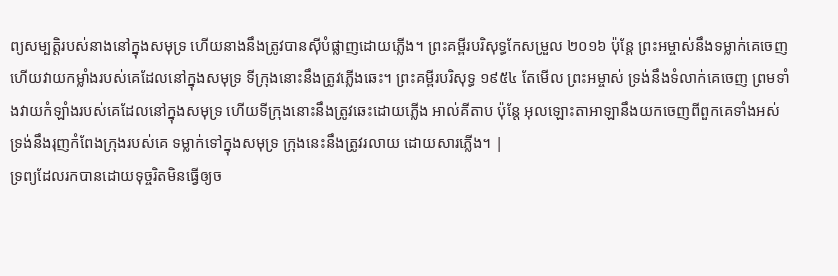ព្យសម្បត្តិរបស់នាងនៅក្នុងសមុទ្រ ហើយនាងនឹងត្រូវបានស៊ីបំផ្លាញដោយភ្លើង។ ព្រះគម្ពីរបរិសុទ្ធកែសម្រួល ២០១៦ ប៉ុន្តែ ព្រះអម្ចាស់នឹងទម្លាក់គេចេញ ហើយវាយកម្លាំងរបស់គេដែលនៅក្នុងសមុទ្រ ទីក្រុងនោះនឹងត្រូវភ្លើងឆេះ។ ព្រះគម្ពីរបរិសុទ្ធ ១៩៥៤ តែមើល ព្រះអម្ចាស់ ទ្រង់នឹងទំលាក់គេចេញ ព្រមទាំងវាយកំឡាំងរបស់គេដែលនៅក្នុងសមុទ្រ ហើយទីក្រុងនោះនឹងត្រូវឆេះដោយភ្លើង អាល់គីតាប ប៉ុន្តែ អុលឡោះតាអាឡានឹងយកចេញពីពួកគេទាំងអស់ ទ្រង់នឹងរុញកំពែងក្រុងរបស់គេ ទម្លាក់ទៅក្នុងសមុទ្រ ក្រុងនេះនឹងត្រូវរលាយ ដោយសារភ្លើង។ |
ទ្រព្យដែលរកបានដោយទុច្ចរិតមិនធ្វើឲ្យច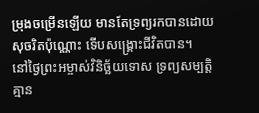ម្រុងចម្រើនឡើយ មានតែទ្រព្យរកបានដោយសុចរិតប៉ុណ្ណោះ ទើបសង្គ្រោះជីវិតបាន។
នៅថ្ងៃព្រះអម្ចាស់វិនិច្ឆ័យទោស ទ្រព្យសម្បត្តិគ្មាន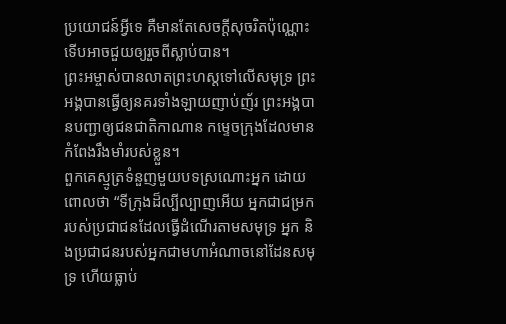ប្រយោជន៍អ្វីទេ គឺមានតែសេចក្ដីសុចរិតប៉ុណ្ណោះ ទើបអាចជួយឲ្យរួចពីស្លាប់បាន។
ព្រះអម្ចាស់បានលាតព្រះហស្ដទៅលើសមុទ្រ ព្រះអង្គបានធ្វើឲ្យនគរទាំងឡាយញាប់ញ័រ ព្រះអង្គបានបញ្ជាឲ្យជនជាតិកាណាន កម្ទេចក្រុងដែលមានកំពែងរឹងមាំរបស់ខ្លួន។
ពួកគេស្មូត្រទំនួញមួយបទស្រណោះអ្នក ដោយពោលថា “ទីក្រុងដ៏ល្បីល្បាញអើយ អ្នកជាជម្រករបស់ប្រជាជនដែលធ្វើដំណើរតាមសមុទ្រ អ្នក និងប្រជាជនរបស់អ្នកជាមហាអំណាចនៅដែនសមុទ្រ ហើយធ្លាប់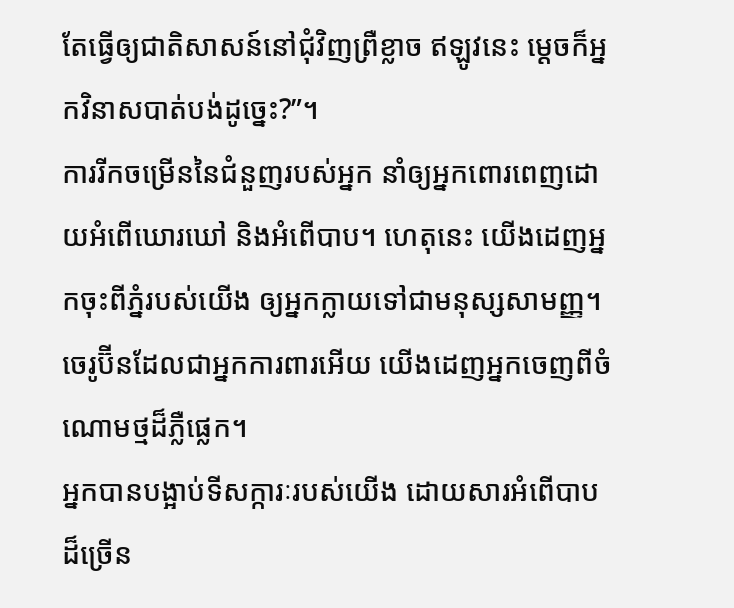តែធ្វើឲ្យជាតិសាសន៍នៅជុំវិញព្រឺខ្លាច ឥឡូវនេះ ម្ដេចក៏អ្នកវិនាសបាត់បង់ដូច្នេះ?”។
ការរីកចម្រើននៃជំនួញរបស់អ្នក នាំឲ្យអ្នកពោរពេញដោយអំពើឃោរឃៅ និងអំពើបាប។ ហេតុនេះ យើងដេញអ្នកចុះពីភ្នំរបស់យើង ឲ្យអ្នកក្លាយទៅជាមនុស្សសាមញ្ញ។ ចេរូប៊ីនដែលជាអ្នកការពារអើយ យើងដេញអ្នកចេញពីចំណោមថ្មដ៏ភ្លឺផ្លេក។
អ្នកបានបង្អាប់ទីសក្ការៈរបស់យើង ដោយសារអំពើបាបដ៏ច្រើន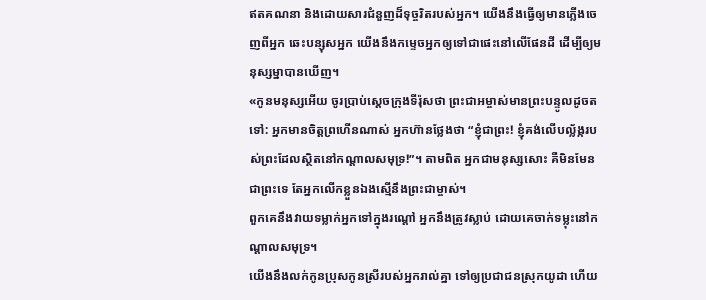ឥតគណនា និងដោយសារជំនួញដ៏ទុច្ចរិតរបស់អ្នក។ យើងនឹងធ្វើឲ្យមានភ្លើងចេញពីអ្នក ឆេះបន្សុសអ្នក យើងនឹងកម្ទេចអ្នកឲ្យទៅជាផេះនៅលើផែនដី ដើម្បីឲ្យមនុស្សម្នាបានឃើញ។
«កូនមនុស្សអើយ ចូរប្រាប់ស្ដេចក្រុងទីរ៉ុសថា ព្រះជាអម្ចាស់មានព្រះបន្ទូលដូចតទៅ: អ្នកមានចិត្តព្រហើនណាស់ អ្នកហ៊ានថ្លែងថា “ខ្ញុំជាព្រះ! ខ្ញុំគង់លើបល្ល័ង្ករបស់ព្រះដែលស្ថិតនៅកណ្ដាលសមុទ្រ!”។ តាមពិត អ្នកជាមនុស្សសោះ គឺមិនមែនជាព្រះទេ តែអ្នកលើកខ្លួនឯងស្មើនឹងព្រះជាម្ចាស់។
ពួកគេនឹងវាយទម្លាក់អ្នកទៅក្នុងរណ្ដៅ អ្នកនឹងត្រូវស្លាប់ ដោយគេចាក់ទម្លុះនៅកណ្ដាលសមុទ្រ។
យើងនឹងលក់កូនប្រុសកូនស្រីរបស់អ្នករាល់គ្នា ទៅឲ្យប្រជាជនស្រុកយូដា ហើយ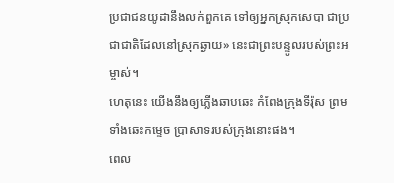ប្រជាជនយូដានឹងលក់ពួកគេ ទៅឲ្យអ្នកស្រុកសេបា ជាប្រជាជាតិដែលនៅស្រុកឆ្ងាយ» នេះជាព្រះបន្ទូលរបស់ព្រះអម្ចាស់។
ហេតុនេះ យើងនឹងឲ្យភ្លើងឆាបឆេះ កំពែងក្រុងទីរ៉ុស ព្រមទាំងឆេះកម្ទេច ប្រាសាទរបស់ក្រុងនោះផង។
ពេល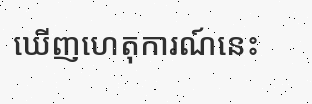ឃើញហេតុការណ៍នេះ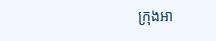ក្រុងអា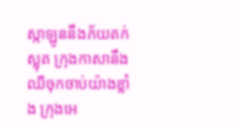ស្កាឡូននឹងភ័យតក់ស្លុត ក្រុងកាសានឹងឈឺចុកចាប់យ៉ាងខ្លាំង ក្រុងអេ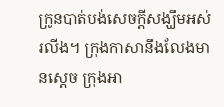ក្រូនបាត់បង់សេចក្ដីសង្ឃឹមអស់រលីង។ ក្រុងកាសានឹងលែងមានស្ដេច ក្រុងអា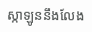ស្កាឡូននឹងលែង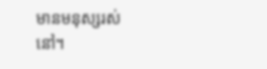មានមនុស្សរស់នៅ។